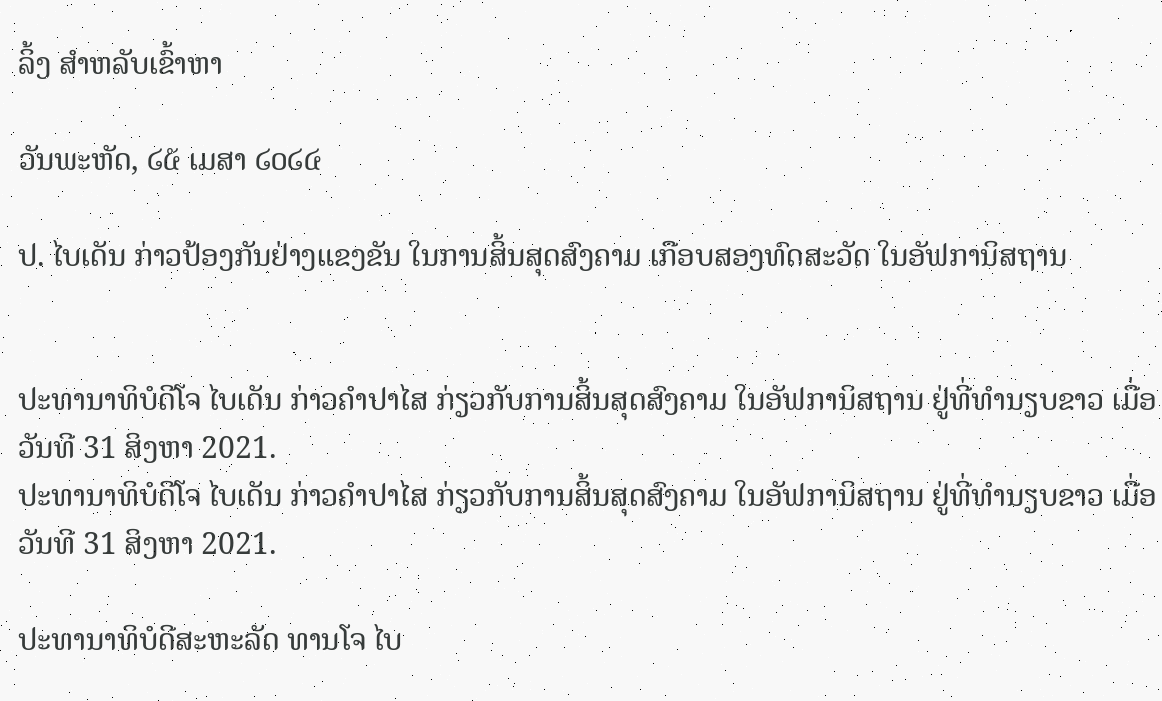ລິ້ງ ສຳຫລັບເຂົ້າຫາ

ວັນພະຫັດ, ໒໕ ເມສາ ໒໐໒໔

ປ. ໄບເດັນ ກ່າວປ້ອງກັນຢ່າງແຂງຂັນ ໃນການສິ້ນສຸດສົງຄາມ ເກືອບສອງທົດສະວັດ ໃນອັຟການິສຖານ


ປະທານາທິບໍດີໂຈ ໄບເດັນ ກ່າວຄຳປາໄສ ກ່ຽວກັບການສິ້ນສຸດສົງຄາມ ໃນອັຟການິສຖານ ຢູ່ທີ່ທຳນຽບຂາວ ເມື່ອວັນທີ 31 ສິງຫາ 2021.
ປະທານາທິບໍດີໂຈ ໄບເດັນ ກ່າວຄຳປາໄສ ກ່ຽວກັບການສິ້ນສຸດສົງຄາມ ໃນອັຟການິສຖານ ຢູ່ທີ່ທຳນຽບຂາວ ເມື່ອວັນທີ 31 ສິງຫາ 2021.

ປະທານາທິບໍດີສະຫະລັດ ທານໂຈ ໄບ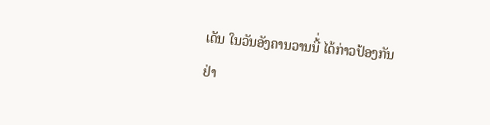ເດັນ ໃນວັນອັງຄານວານນີ້່ ໄດ້ກ່າວປ້ອງກັນ
ຢ່າ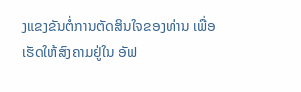ງແຂງຂັນຕໍ່ການຕັດສິນໃຈຂອງທ່ານ ເພື່ອເຮັດໃຫ້ສົງຄາມຢູ່ໃນ ອັຟ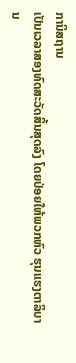ການິສຖານ
ເປັນເວລາສອງທົດສະວັດສິ້ນສຸດລົງ ໂດຍປ່ອຍໃຫ້ພວກຫົວ ຮຸນແຮງຕາລິບານ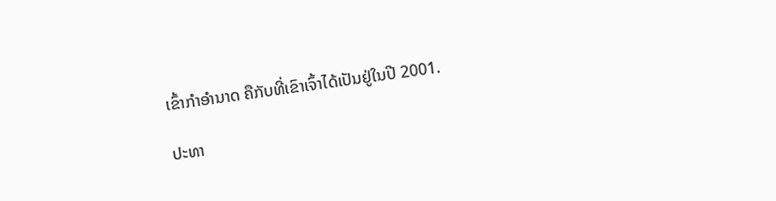ເຂົ້າກຳອຳນາດ ຄືກັບທີ່ເຂົາເຈົ້າໄດ້ເປັນຢູ່ໃນປີ 2001.

ປະທາ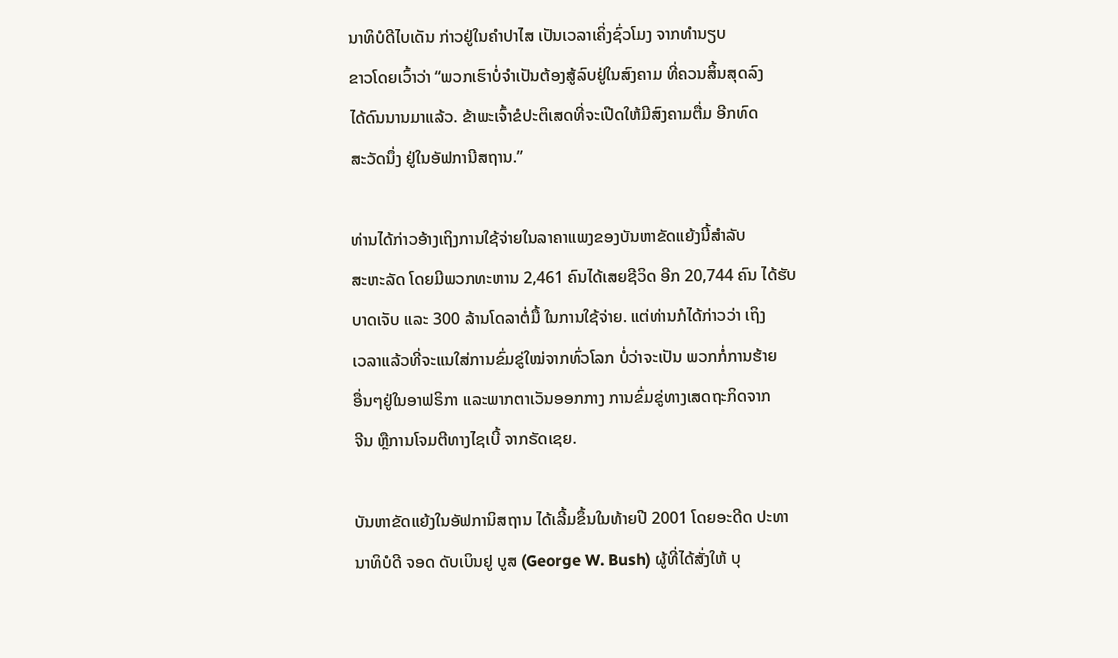ນາທິບໍດີໄບເດັນ ກ່າວຢູ່ໃນຄຳປາໄສ ເປັນເວລາເຄິ່ງຊົ່ວໂມງ ຈາກທຳນຽບ
ຂາວໂດຍເວົ້າວ່າ “ພວກເຮົາບໍ່ຈຳເປັນຕ້ອງສູ້ລົບຢູ່ໃນສົງຄາມ ທີ່ຄວນສິ້ນສຸດລົງ
ໄດ້ດົນນານມາແລ້ວ. ຂ້າພະເຈົ້າຂໍປະຕິເສດທີ່ຈະເປີດໃຫ້ມີສົງຄາມຕື່ມ ອີກທົດ
ສະວັດນຶ່ງ ຢູ່ໃນອັຟການີສຖານ.”

ທ່ານໄດ້ກ່າວອ້າງເຖິງການໃຊ້ຈ່າຍໃນລາຄາແພງຂອງບັນຫາຂັດແຍ້ງນີ້ສຳລັບ
ສະຫະລັດ ໂດຍມີພວກທະຫານ 2,461 ຄົນໄດ້ເສຍຊີວິດ ອີກ 20,744 ຄົນ ໄດ້ຮັບ
ບາດເຈັບ ແລະ 300 ລ້ານໂດລາຕໍ່ມື້ ໃນການໃຊ້ຈ່າຍ. ແຕ່ທ່ານກໍໄດ້ກ່າວວ່າ ເຖິງ
ເວລາແລ້ວທີ່ຈະແນໃສ່ການຂົ່ມຂູ່ໃໝ່ຈາກທົ່ວໂລກ ບໍ່ວ່າຈະເປັນ ພວກກໍ່ການຮ້າຍ
ອື່ນໆຢູ່ໃນອາຟຣິກາ ແລະພາກຕາເວັນອອກກາງ ການຂົ່ມຂູ່ທາງເສດຖະກິດຈາກ
ຈີນ ຫຼືການໂຈມຕີທາງໄຊເບີ້ ຈາກຣັດເຊຍ.

ບັນຫາຂັດແຍ້ງໃນອັຟການິສຖານ ໄດ້ເລີ້ມຂຶ້ນໃນທ້າຍປີ 2001 ໂດຍອະດີດ ປະທາ
ນາທິບໍດີ ຈອດ ດັບເບິນຢູ ບູສ (George W. Bush) ຜູ້ທີ່ໄດ້ສັ່ງໃຫ້ ບຸ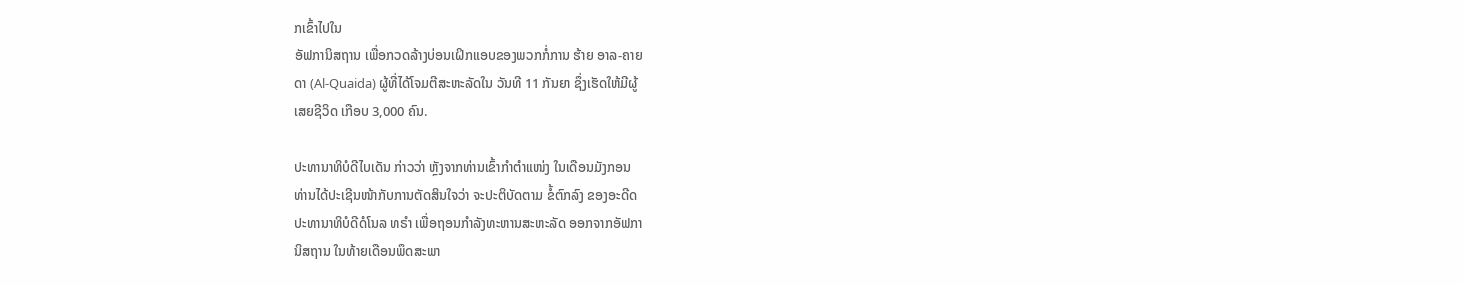ກເຂົ້າໄປໃນ
ອັຟການິສຖານ ເພື່ອກວດລ້າງບ່ອນເຝິກແອບຂອງພວກກໍ່ການ ຮ້າຍ ອາລ-ຄາຍ
ດາ (Al-Quaida) ຜູ້ທີ່ໄດ້ໂຈມຕີສະຫະລັດໃນ ວັນທີ 11 ກັນຍາ ຊຶ່ງເຮັດໃຫ້ມີຜູ້
ເສຍຊີວິດ ເກືອບ 3,000 ຄົນ.

ປະທານາທິບໍດີໄບເດັນ ກ່າວວ່າ ຫຼັງຈາກທ່ານເຂົ້າກຳຕຳແໜ່ງ ໃນເດືອນມັງກອນ
ທ່ານໄດ້ປະເຊີນໜ້າກັບການຕັດສິນໃຈວ່າ ຈະປະຕິບັດຕາມ ຂໍ້ຕົກລົງ ຂອງອະດີດ
ປະທານາທິບໍດີດໍໂນລ ທຣໍາ ເພື່ອຖອນກຳລັງທະຫານສະຫະລັດ ອອກຈາກອັຟກາ
ນິສຖານ ໃນທ້າຍເດືອນພຶດສະພາ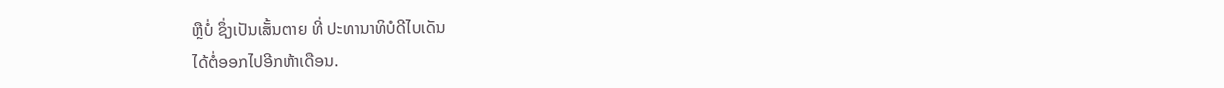ຫຼືບໍ່ ຊຶ່ງເປັນເສັ້ນຕາຍ ທີ່ ປະທານາທິບໍດີໄບເດັນ
ໄດ້ຕໍ່ອອກໄປອີກຫ້າເດືອນ.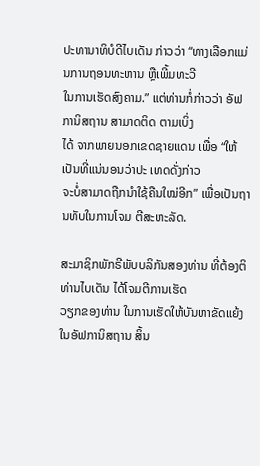ປະທານາທິບໍດີໄບເດັນ ກ່າວວ່າ “ທາງເລືອກແມ່ນການຖອນທະຫານ ຫຼືເພີ້ມທະວີ
ໃນການເຮັດສົງຄາມ.” ແຕ່ທ່ານກໍ່ກ່າວວ່າ ອັຟການິສຖານ ສາມາດຕິດ ຕາມເບິ່ງ
ໄດ້ ຈາກພາຍນອກເຂດຊາຍແດນ ເພື່ອ “ໃຫ້ເປັນທີ່ແນ່ນອນວ່າປະ ເທດດັ່ງກ່າວ
ຈະບໍ່ສາມາດຖືກນຳໃຊ້ຄືນໃໝ່ອີກ” ເພື່ອເປັນຖານທັບໃນການໂຈມ ຕີສະຫະລັດ.

ສະມາຊິກພັກຣີພັບບລິກັນສອງທ່ານ ທີ່ຕ້ອງຕິທ່ານໄບເດັນ ໄດ້ໂຈມຕີການເຮັດ
ວຽກຂອງທ່ານ ໃນການເຮັດໃຫ້ບັນຫາຂັດແຍ້ງໃນອັຟການິສຖານ ສິ້ນ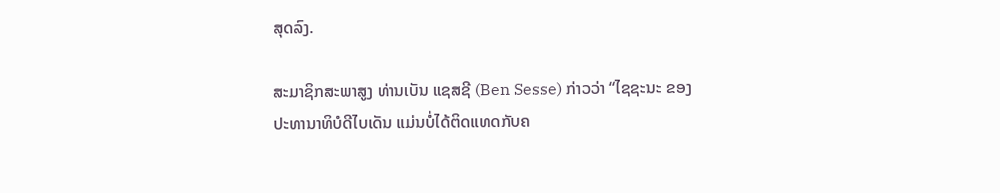ສຸດລົງ.

ສະມາຊິກສະພາສູງ ທ່ານເບັນ ແຊສຊີ (Ben Sesse) ກ່າວວ່າ “ໄຊຊະນະ ຂອງ
ປະທານາທິບໍດີໄບເດັນ ແມ່ນບໍ່ໄດ້ຕິດແທດກັບຄ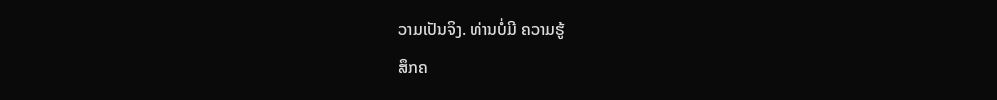ວາມເປັນຈິງ. ທ່ານບໍ່ມີ ຄວາມຮູ້
ສຶກຄ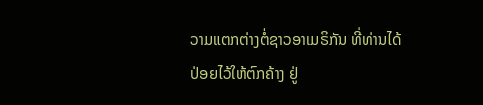ວາມແຕກຕ່າງຕໍ່ຊາວອາເມຣິກັນ ທີ່ທ່ານໄດ້ປ່ອຍໄວ້ໃຫ້ຕົກຄ້າງ ຢູ່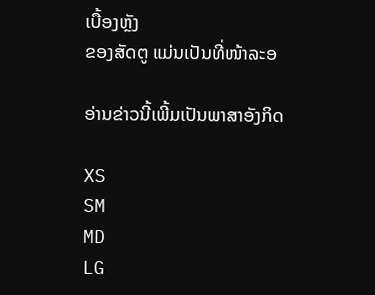ເບື້ອງຫຼັງ
ຂອງສັດຕູ ແມ່ນເປັນທີ່ໜ້າລະອ

ອ່ານຂ່າວນີ້ເພີ້ມເປັນພາສາອັງກິດ

XS
SM
MD
LG